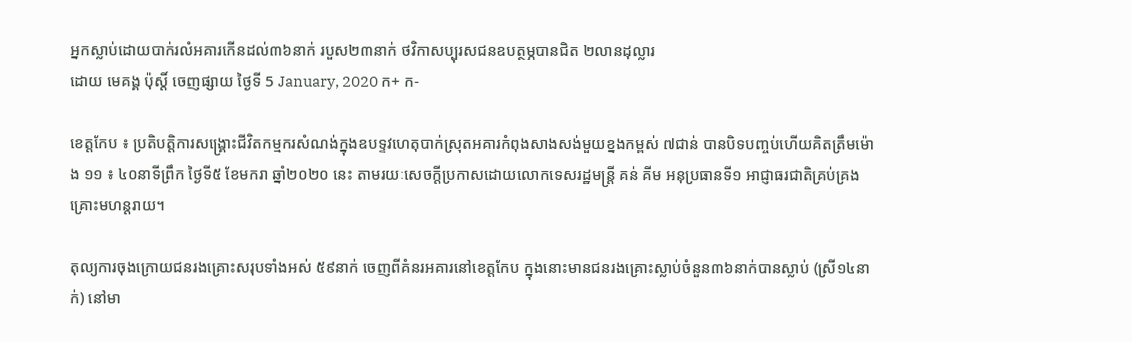អ្នកស្លាប់ដោយបាក់រលំអគារកើនដល់៣៦នាក់ របួស២៣នាក់ ថវិកាសប្បុរសជនឧបត្ថម្ភបានជិត ២លានដុល្លារ
ដោយ មេគង្គ ប៉ុស្តិ៍ ចេញផ្សាយ ថ្ងៃទី 5 January, 2020 ក+ ក-

ខេត្តកែប ៖ ប្រតិបត្តិការសង្គ្រោះជីវិតកម្មករសំណង់ក្នុងឧបទ្ទវហេតុបាក់ស្រុតអគារកំពុងសាងសង់មួយខ្នងកម្ពស់ ៧ជាន់ បានបិទបញ្ចប់ហើយគិតត្រឹមម៉ោង ១១ ៖ ៤០នាទីព្រឹក ថ្ងៃទី៥ ខែមករា ឆ្នាំ២០២០ នេះ តាមរយៈសេចក្តីប្រកាសដោយលោកទេសរដ្ឋមន្ត្រី គន់ គីម អនុប្រធានទី១ អាជ្ញាធរជាតិគ្រប់គ្រងគ្រោះមហន្តរាយ។

តុល្យការចុងក្រោយជនរងគ្រោះសរុបទាំងអស់ ៥៩នាក់ ចេញពីគំនរអគារនៅខេត្តកែប ក្នុងនោះមានជនរងគ្រោះស្លាប់ចំនួន៣៦នាក់បានស្លាប់ (ស្រី១៤នាក់) នៅមា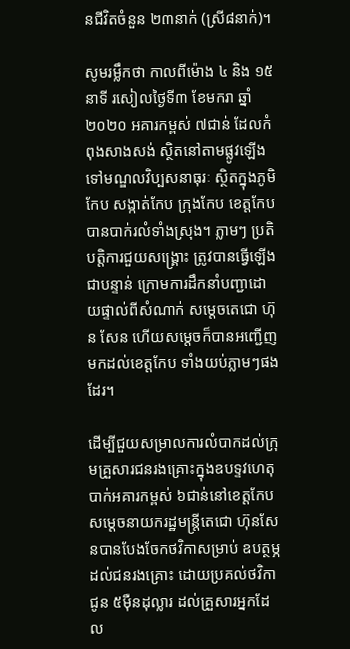នជីវិតចំនួន ២៣នាក់ (ស្រី៨នាក់)។

សូមរម្លឹកថា កាលពីម៉ោង ៤ និង ១៥នាទី រសៀលថ្ងៃទី៣ ខែមករា ឆ្នាំ២០២០ អគារកម្ពស់ ៧ជាន់ ដែលកំពុងសាងសង់ ស្ថិតនៅតាមផ្លូវឡើងទៅមណ្ឌលវិប្បសនាធុរៈ ស្ថិតក្នុងភូមិកែប សង្កាត់កែប ក្រុងកែប ខេត្តកែប បានបាក់រលំទាំងស្រុង។ ភ្លាមៗ ប្រតិបត្តិការជួយសង្គ្រោះ ត្រូវបានធ្វើឡើងជាបន្ទាន់ ក្រោមការដឹកនាំបញ្ជាដោយផ្ទាល់ពីសំណាក់ សម្តេចតេជោ ហ៊ុន សែន ហើយសម្តេចក៏បានអញ្ជើញមកដល់ខេត្តកែប ទាំងយប់ភ្លាមៗផងដែរ។

ដើម្បីជួយសម្រាលការលំបាកដល់ក្រុមគ្រួសារជនរងគ្រោះក្នុងឧបទ្ទវហេតុបាក់អគារកម្ពស់ ៦ជាន់នៅខេត្តកែប សម្តេចនាយករដ្ឋមន្រ្តីតេជោ ហ៊ុនសែនបានបែងចែកថវិកាសម្រាប់ ឧបត្ថម្ភដល់ជនរងគ្រោះ ដោយប្រគល់ថវិកាជូន ៥ម៉ឺនដុល្លារ ដល់គ្រួសារអ្នកដែល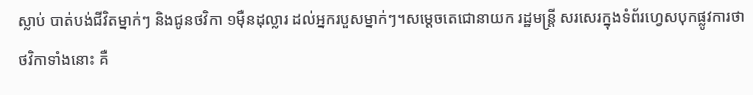ស្លាប់ បាត់បង់ជីវិតម្នាក់ៗ និងជូនថវិកា ១ម៉ឺនដុល្លារ ដល់អ្នករបួសម្នាក់ៗ។សម្តេចតេជោនាយក រដ្ឋមន្រ្តី សរសេរក្នុងទំព័រហ្វេសបុកផ្លូវការថា ថវិកាទាំងនោះ គឺ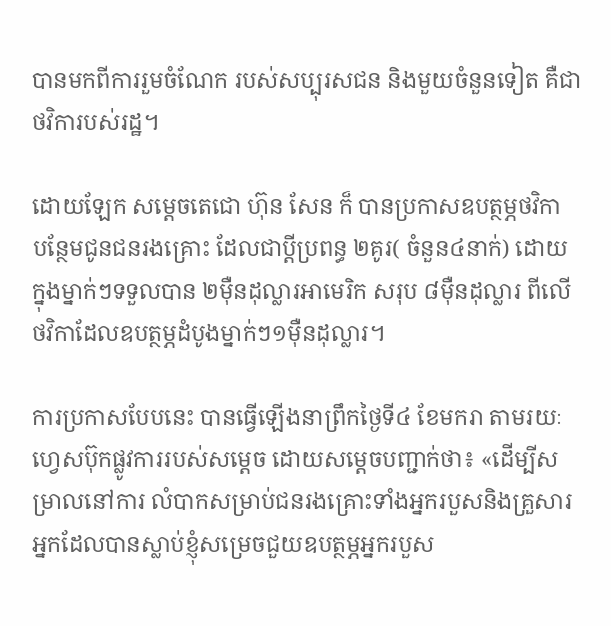បានមកពីការរួមចំណែក របស់សប្បុរសជន និងមួយចំនួនទៀត គឺជាថវិការបស់រដ្ឋ។

ដោយឡែក សម្ដេចតេជោ ហ៊ុន សែន ក៏ បានប្រកាសឧបត្ថម្ភថវិកា បន្ថែមជូនជនរងគ្រោះ ដែលជាប្ដីប្រពន្ធ ២គូរ( ចំនួន៤នាក់) ដោយក្នុងម្នាក់ៗទទួលបាន ២ម៉ឺនដុល្លារអាមេរិក សរុប ៨ម៉ឺនដុល្លារ ពីលើថវិកាដែលឧបត្ថម្ភដំបូងម្នាក់ៗ១ម៉ឺនដុល្លារ។

ការប្រកាសបែបនេះ បានធ្វើឡើងនាព្រឹកថ្ងៃទី៤ ខែមករា តាមរយៈហ្វេសប៊ុកផ្លូវការរបស់សម្តេច ដោយសម្តេចបញ្ជាក់ថា៖ «ដើម្បីសម្រាលនៅការ លំបាកសម្រាប់ជនរងគ្រោះទាំងអ្នករបួសនិងគ្រួសារអ្នកដែលបានស្លាប់ខ្ញុំសម្រេចជួយឧបត្ថម្ភអ្នករបួស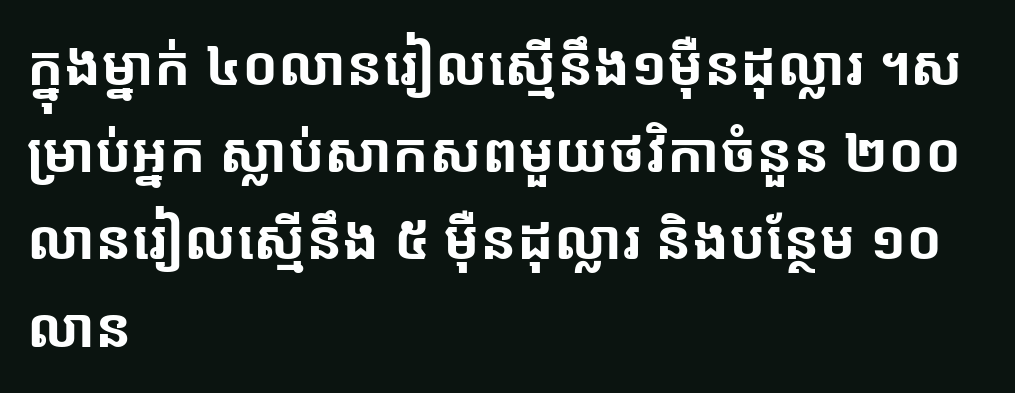ក្នុងម្នាក់ ៤០លានរៀលស្មើនឹង១ម៉ឺនដុល្លារ ។សម្រាប់អ្នក ស្លាប់សាកសពមួយថវិកាចំនួន ២០០លានរៀលស្មើនឹង ៥ ម៉ឺនដុល្លារ និងបន្ថែម ១០លាន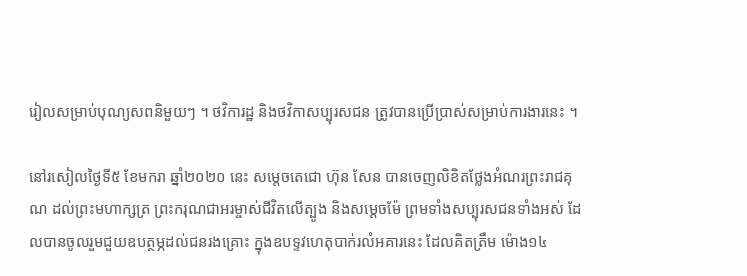រៀលសម្រាប់បុណ្យសពនិមួយៗ ។ ថវិការដ្ឋ និងថវិកាសប្បុរសជន ត្រូវបានប្រើប្រាស់សម្រាប់ការងារនេះ ។

នៅរសៀលថ្ងៃទី៥ ខែមករា ឆ្នាំ២០២០ នេះ សម្តេចតេជោ ហ៊ុន សែន បានចេញលិខិតថ្លែងអំណរព្រះរាជគុណ ដល់ព្រះមហាក្សត្រ ព្រះករុណជាអរម្ចាស់ជីវិតលើត្បូង និងសម្តេចម៉ែ ព្រមទាំងសប្បុរសជនទាំងអស់ ដែលបានចូលរួមជួយឧបត្ថម្ភដល់ជនរងគ្រោះ ក្នុងឧបទ្ទវហេតុបាក់រលំអគារនេះ ដែលគិតត្រឹម ម៉ោង១៤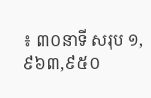៖ ៣០នាទី សរុប ១,៩៦៣,៩៥០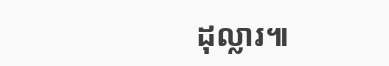ដុល្លារ៕